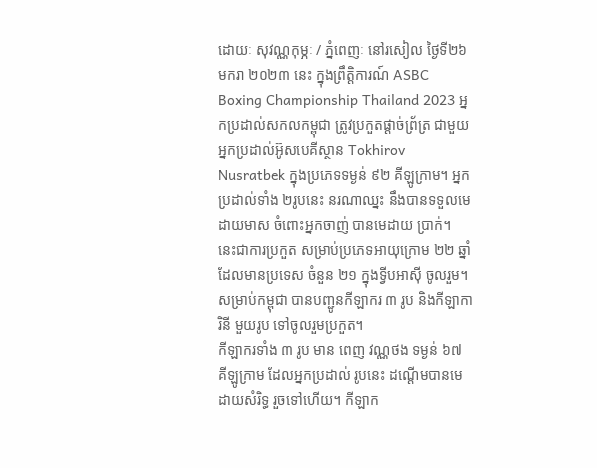ដោយៈ សុវណ្ណកុម្ភៈ / ភ្នំពេញៈ នៅរសៀល ថ្ងៃទី២៦ មករា ២០២៣ នេះ ក្នុងព្រឹត្តិការណ៍ ASBC Boxing Championship Thailand 2023 អ្នកប្រដាល់សកលកម្ពុជា ត្រូវប្រកួតផ្ដាច់ព្រ័ត្រ ជាមួយអ្នកប្រដាល់អ៊ូសបេគីស្ថាន Tokhirov Nusratbek ក្នុងប្រភេទទម្ងន់ ៩២ គីឡូក្រាម។ អ្នកប្រដាល់ទាំង ២រូបនេះ នរណាឈ្នះ នឹងបានទទួលមេដាយមាស ចំពោះអ្នកចាញ់ បានមេដាយ ប្រាក់។
នេះជាការប្រកួត សម្រាប់ប្រភេទអាយុក្រោម ២២ ឆ្នាំ ដែលមានប្រទេស ចំនួន ២១ ក្នុងទ្វីបអាស៊ី ចូលរួម។ សម្រាប់កម្ពុជា បានបញ្ជូនកីឡាករ ៣ រូប និងកីឡាការិនី មួយរូប ទៅចូលរួមប្រកួត។
កីឡាករទាំង ៣ រូប មាន ពេញ វណ្ណថង ទម្ងន់ ៦៧ គីឡូក្រាម ដែលអ្នកប្រដាល់ រូបនេះ ដណ្ដើមបានមេដាយសំរិទ្ធ រួចទៅហើយ។ កីឡាក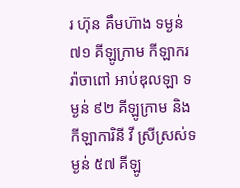រ ហ៊ុន គឹមហ៊ាង ទម្ងន់ ៧១ គីឡូក្រាម កីឡាករ រ៉ាចាពៅ អាប់ឌុលឡា ទម្ងន់ ៩២ គីឡូក្រាម និងកីឡាការិនី វី ស្រីស្រស់ទម្ងន់ ៥៧ គីឡូ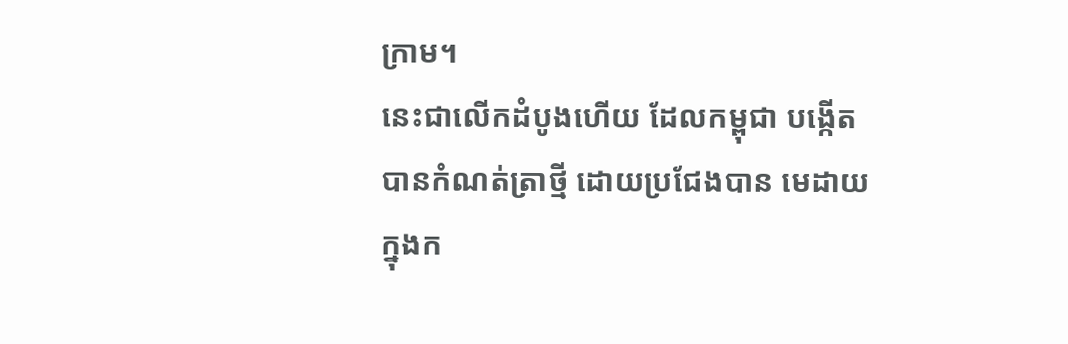ក្រាម។
នេះជាលើកដំបូងហើយ ដែលកម្ពុជា បង្កើតបានកំណត់ត្រាថ្មី ដោយប្រជែងបាន មេដាយ ក្នុងក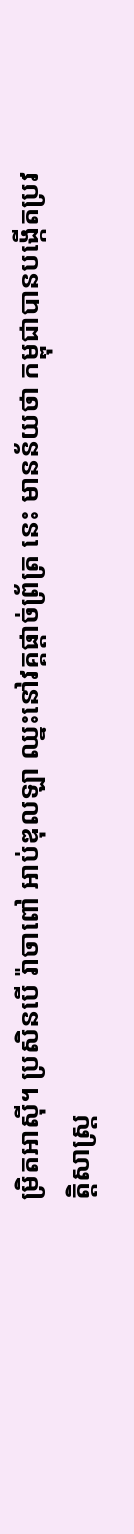ម្រិតអាស៊ី។ ប្រសិនបើ រ៉ាចាពៅ អាប់ឌុលឡា ឈ្នះនៅវគ្គផ្ដាច់ព្រ័ត្រ នេះ មានន័យថា កម្ពុជាបានបង្កើតប្រវត្តិសាស្ត្រ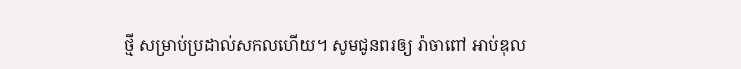ថ្មី សម្រាប់ប្រដាល់សកលហើយ។ សូមជូនពរឲ្យ រ៉ាចាពៅ អាប់ឌុល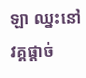ឡា ឈ្នះនៅវគ្គផ្ដាច់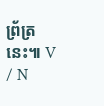ព្រ័ត្រនេះ៕ V / N